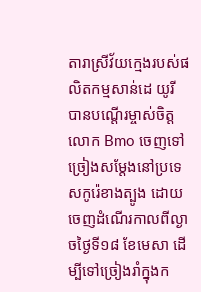តារាស្រីវ័យក្មេងរបស់ផលិតកម្មសាន់ដេ យូរី បានបណ្តើរម្ចាស់ចិត្តលោក Bmo ចេញទៅច្រៀងសម្តែងនៅប្រទេសកូរ៉េខាងត្បូង ដោយចេញដំណើរកាលពីល្ងាចថ្ងៃទី១៨ ខែមេសា ដើម្បីទៅច្រៀងរាំក្នុងក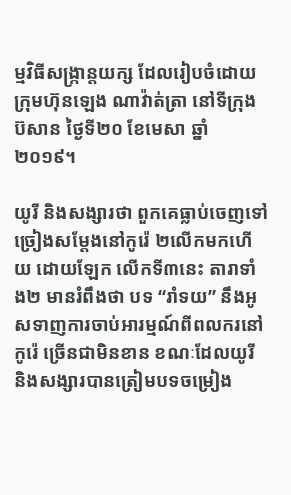ម្មវិធីសង្ក្រាន្តយក្ស ដែលរៀបចំដោយក្រុមហ៊ុនឡេង ណាវ៉ាត់ត្រា នៅទីក្រុងប៊សាន ថ្ងៃទី២០ ខែមេសា ឆ្នាំ ២០១៩។

យូរី និងសង្សារថា ពួកគេធ្លាប់ចេញទៅច្រៀងសម្តែងនៅកូរ៉េ ២លើកមកហើយ ដោយឡែក លើកទី៣នេះ តារាទាំង២ មានរំពឹងថា បទ “រាំទយ” នឹងអូសទាញការចាប់អារម្មណ៍ពីពលករនៅកូរ៉េ ច្រើនជាមិនខាន ខណៈដែលយូរី និងសង្សារបានត្រៀមបទចម្រៀង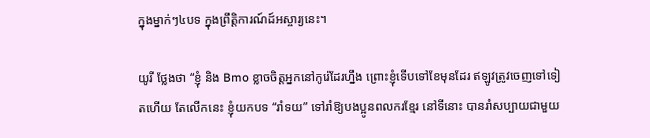ក្នុងម្នាក់ៗ៤បទ ក្នុងព្រឹត្តិការណ៍ដ៍អស្ចារ្យនេះ។

យូរី ថ្លែងថា “ខ្ញុំ និង Bmo ខ្លាចចិត្តអ្នកនៅកូរ៉េដែរហ្នឹង ព្រោះខ្ញុំទើបទៅខែមុនដែរ ឥឡូវត្រូវចេញទៅទៀតហើយ តែលើកនេះ ខ្ញុំយកបទ “រាំទយ” ទៅរាំឱ្យបងប្អូនពលករខ្មែរ នៅទីនោះ បានរាំសប្បាយជាមួយ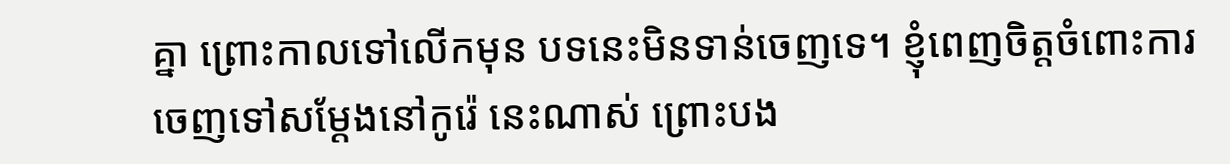គ្នា ព្រោះកាលទៅលើកមុន បទនេះមិនទាន់ចេញទេ។ ខ្ញុំពេញចិត្តចំពោះការចេញទៅសម្តែងនៅកូរ៉េ នេះណាស់ ព្រោះបង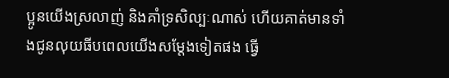ប្អូនយើងស្រលាញ់ និងគាំទ្រសិល្បៈណាស់ ហើយគាត់មានទាំងជូនលុយធីបពេលយើងសម្តែងទៀតផង ធ្វើ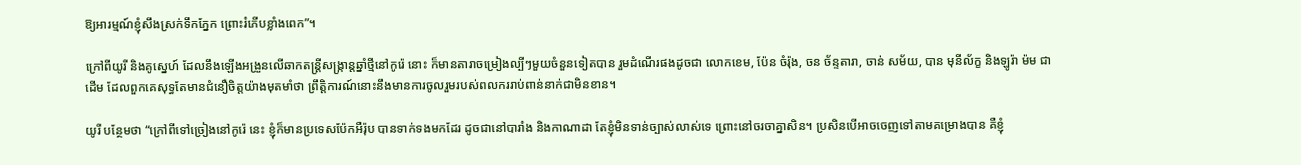ឱ្យអារម្មណ៍ខ្ញុំសឹងស្រក់ទឹកភ្នែក ព្រោះរំភើបខ្លាំងពេក”។

ក្រៅពីយូរី និងគូស្នេហ៍ ដែលនឹងឡើងអង្រួនលើឆាកតន្ត្រីសង្ក្រាន្តឆ្នាំថ្មីនៅកូរ៉េ នោះ ក៏មានតារាចម្រៀងល្បីៗមួយចំនួនទៀតបាន រួមដំណើរផងដូចជា លោកខេម, ប៉ែន ចំរ៉ុង, ចន ច័ន្ទតារា, ចាន់ សម័យ, បាន មុនីល័ក្ខ និងឡូរ៉ា ម៉ម ជាដើម ដែលពួកគេសុទ្ធតែមានជំនឿចិត្តយ៉ាងមុតមាំថា ព្រឹត្តិការណ៍នោះនឹងមានការចូលរួមរបស់ពលកររាប់ពាន់នាក់ជាមិនខាន។

យូរី បន្ថែមថា “ក្រៅពីទៅច្រៀងនៅកូរ៉េ នេះ ខ្ញុំក៏មានប្រទេសប៉ែកអឺរ៉ុប បានទាក់ទងមកដែរ ដូចជានៅបារាំង និងកាណាដា តែខ្ញុំមិនទាន់ច្បាស់លាស់ទេ ព្រោះនៅចរចាគ្នាសិន។ ប្រសិនបើអាចចេញទៅតាមគម្រោងបាន គឺខ្ញុំ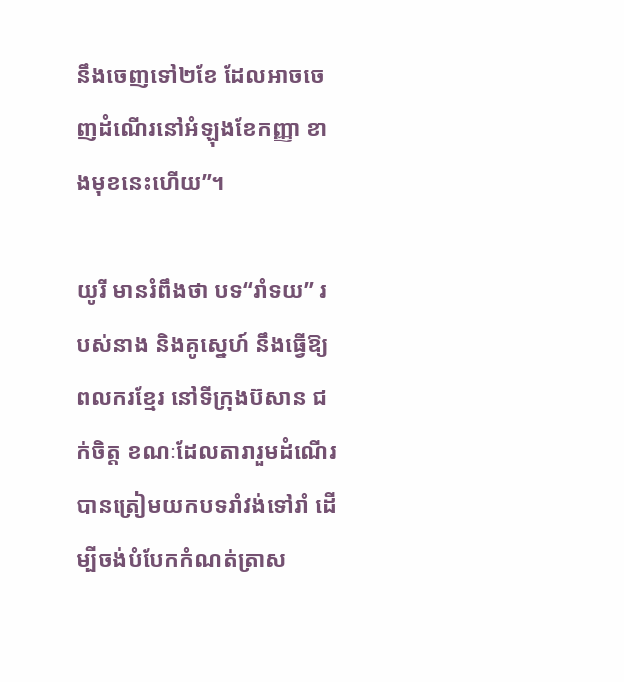នឹងចេញទៅ២ខែ ដែលអាចចេញដំណើរនៅអំឡុងខែកញ្ញា ខាងមុខនេះហើយ”។

យូរី មានរំពឹងថា បទ“រាំទយ” របស់នាង និងគូស្នេហ៍ នឹងធ្វើឱ្យពលករខ្មែរ នៅទីក្រុងប៊សាន ជក់ចិត្ត ខណៈដែលតារារួមដំណើរបានត្រៀមយកបទរាំវង់ទៅរាំ ដើម្បីចង់បំបែកកំណត់ត្រាស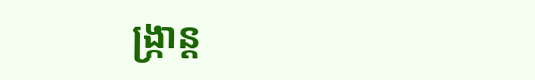ង្ក្រាន្ត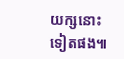យក្សនោះទៀតផង៕